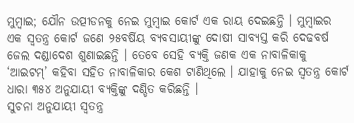ମୁମ୍ବାଇ; ଯୌନ ଉତ୍ପୀଡନକୁ ନେଇ ମୁମ୍ବାଇ କୋର୍ଟ ଏକ ରାୟ ଦେଇଛନ୍ତି । ମୁମ୍ବାଇର ଏକ ସ୍ୱତନ୍ତ୍ର କୋର୍ଟ ଜଣେ ୨୫ବର୍ଷିୟ ବ୍ୟବସାୟୀଙ୍କୁ ଦୋଷୀ ସାବ୍ୟସ୍ତ କରି ଦେଢବର୍ଷ ଜେଲ ଦଣ୍ଡାଦେଶ ଶୁଣାଇଛନ୍ତି । ତେବେ ସେହି ବ୍ୟକ୍ତି ଜଣକ ଏକ ନାବାଳିକାକୁ ‘ଆଇଟମ୍’ କହିବା ସହିତ ନାବାଳିକାର କେଶ ଟାଣିଥିଲେ । ଯାହାକୁ ନେଇ ସ୍ୱତନ୍ତ୍ର କୋର୍ଟ ଧାରା ୩୫୪ ଅନୁଯାୟୀ ବ୍ୟକ୍ତିଙ୍କୁ ଦଣ୍ଡିତ କରିଛନ୍ତି ।
ସୁଚନା ଅନୁଯାୟୀ ସ୍ୱତନ୍ତ୍ର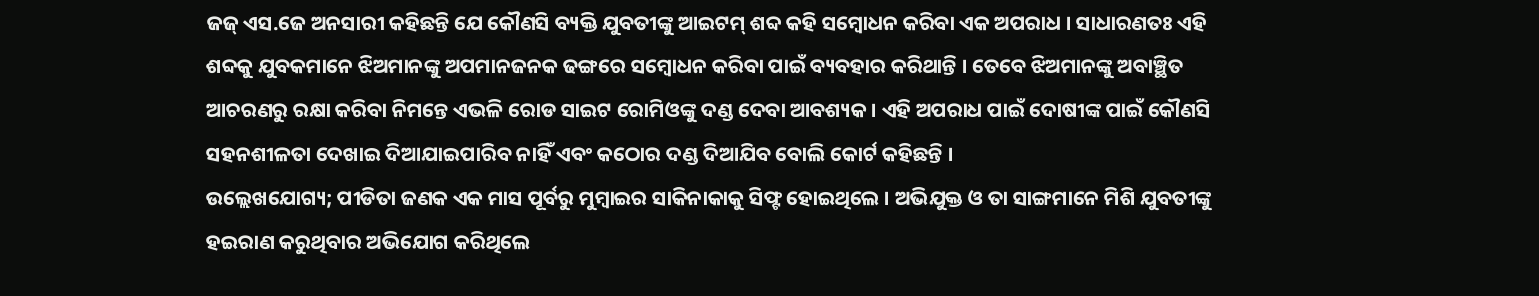ଜଜ୍ ଏସ.ଜେ ଅନସାରୀ କହିଛନ୍ତି ଯେ କୌଣସି ବ୍ୟକ୍ତି ଯୁବତୀଙ୍କୁ ଆଇଟମ୍ ଶବ୍ଦ କହି ସମ୍ବୋଧନ କରିବା ଏକ ଅପରାଧ । ସାଧାରଣତଃ ଏହି ଶବ୍ଦକୁ ଯୁବକମାନେ ଝିଅମାନଙ୍କୁ ଅପମାନଜନକ ଢଙ୍ଗରେ ସମ୍ବୋଧନ କରିବା ପାଇଁ ବ୍ୟବହାର କରିଥାନ୍ତି । ତେବେ ଝିଅମାନଙ୍କୁ ଅବାଞ୍ଛିତ ଆଚରଣରୁ ରକ୍ଷା କରିବା ନିମନ୍ତେ ଏଭଳି ରୋଡ ସାଇଟ ରୋମିଓଙ୍କୁ ଦଣ୍ଡ ଦେବା ଆବଶ୍ୟକ । ଏହି ଅପରାଧ ପାଇଁ ଦୋଷୀଙ୍କ ପାଇଁ କୌଣସି ସହନଶୀଳତା ଦେଖାଇ ଦିଆଯାଇପାରିବ ନାହିଁ ଏବଂ କଠୋର ଦଣ୍ଡ ଦିଆଯିବ ବୋଲି କୋର୍ଟ କହିଛନ୍ତି ।
ଉଲ୍ଲେଖଯୋଗ୍ୟ; ପୀଡିତା ଜଣକ ଏକ ମାସ ପୂର୍ବରୁ ମୁମ୍ବାଇର ସାକିନାକାକୁ ସିଫ୍ଟ ହୋଇଥିଲେ । ଅଭିଯୁକ୍ତ ଓ ତା ସାଙ୍ଗମାନେ ମିଶି ଯୁବତୀଙ୍କୁ ହଇରାଣ କରୁଥିବାର ଅଭିଯୋଗ କରିଥିଲେ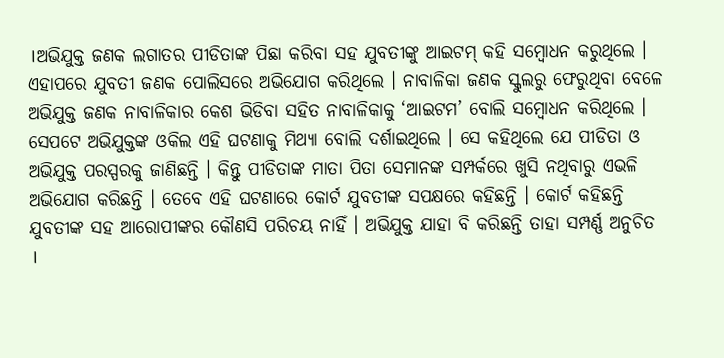।ଅଭିଯୁକ୍ତ ଜଣକ ଲଗାତର ପୀଡିତାଙ୍କ ପିଛା କରିବା ସହ ଯୁବତୀଙ୍କୁ ଆଇଟମ୍ କହି ସମ୍ବୋଧନ କରୁଥିଲେ । ଏହାପରେ ଯୁବତୀ ଜଣକ ପୋଲିସରେ ଅଭିଯୋଗ କରିଥିଲେ । ନାବାଳିକା ଜଣକ ସ୍କୁଲରୁ ଫେରୁଥିବା ବେଳେ ଅଭିଯୁକ୍ତ ଜଣକ ନାବାଳିକାର କେଶ ଭିଡିବା ସହିତ ନାବାଳିକାକୁ ‘ଆଇଟମ’ ବୋଲି ସମ୍ବୋଧନ କରିଥିଲେ ।
ସେପଟେ ଅଭିଯୁକ୍ତଙ୍କ ଓକିଲ ଏହି ଘଟଣାକୁ ମିଥ୍ୟା ବୋଲି ଦର୍ଶାଇଥିଲେ । ସେ କହିଥିଲେ ଯେ ପୀଡିତା ଓ ଅଭିଯୁକ୍ତ ପରସ୍ପରକୁ ଜାଣିଛନ୍ତି । କିନ୍ତୁ ପୀଡିତାଙ୍କ ମାତା ପିତା ସେମାନଙ୍କ ସମ୍ପର୍କରେ ଖୁସି ନଥିବାରୁ ଏଭଳି ଅଭିଯୋଗ କରିଛନ୍ତି । ତେବେ ଏହି ଘଟଣାରେ କୋର୍ଟ ଯୁବତୀଙ୍କ ସପକ୍ଷରେ କହିଛନ୍ତି । କୋର୍ଟ କହିଛନ୍ତି ଯୁବତୀଙ୍କ ସହ ଆରୋପୀଙ୍କର କୌଣସି ପରିଚୟ ନାହିଁ । ଅଭିଯୁକ୍ତ ଯାହା ବି କରିଛନ୍ତି ତାହା ସମ୍ପର୍ଣ୍ଣ ଅନୁଚିତ ।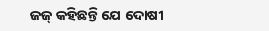ଜଜ୍ କହିଛନ୍ତି ଯେ ଦୋଷୀ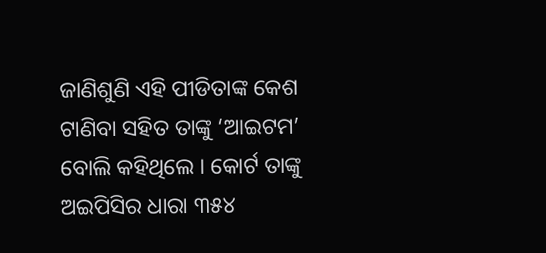ଜାଣିଶୁଣି ଏହି ପୀଡିତାଙ୍କ କେଶ ଟାଣିବା ସହିତ ତାଙ୍କୁ ‘ଆଇଟମ’ ବୋଲି କହିଥିଲେ । କୋର୍ଟ ତାଙ୍କୁ ଅଇପିସିର ଧାରା ୩୫୪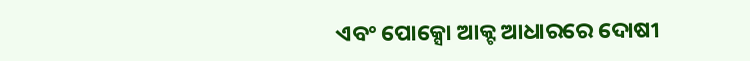ଏବଂ ପୋକ୍ସୋ ଆକ୍ଟ ଆଧାରରେ ଦୋଷୀ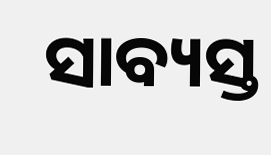ସାବ୍ୟସ୍ତ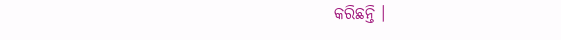କରିଛନ୍ତି ।